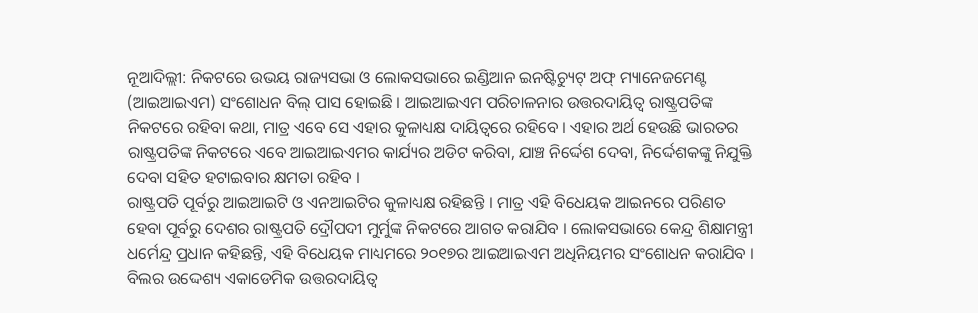ନୂଆଦିଲ୍ଲୀ: ନିକଟରେ ଉଭୟ ରାଜ୍ୟସଭା ଓ ଲୋକସଭାରେ ଇଣ୍ଡିଆନ ଇନଷ୍ଟିଚ୍ୟୁଟ୍ ଅଫ୍ ମ୍ୟାନେଜମେଣ୍ଟ (ଆଇଆଇଏମ) ସଂଶୋଧନ ବିଲ୍ ପାସ ହୋଇଛି । ଆଇଆଇଏମ ପରିଚାଳନାର ଉତ୍ତରଦାୟିତ୍ୱ ରାଷ୍ଟ୍ରପତିଙ୍କ ନିକଟରେ ରହିବା କଥା, ମାତ୍ର ଏବେ ସେ ଏହାର କୁଳାଧ୍ୟକ୍ଷ ଦାୟିତ୍ୱରେ ରହିବେ । ଏହାର ଅର୍ଥ ହେଉଛି ଭାରତର ରାଷ୍ଟ୍ରପତିଙ୍କ ନିକଟରେ ଏବେ ଆଇଆଇଏମର କାର୍ଯ୍ୟର ଅଡିଟ କରିବା, ଯାଞ୍ଚ ନିର୍ଦ୍ଦେଶ ଦେବା, ନିର୍ଦ୍ଦେଶକଙ୍କୁ ନିଯୁକ୍ତି ଦେବା ସହିତ ହଟାଇବାର କ୍ଷମତା ରହିବ ।
ରାଷ୍ଟ୍ରପତି ପୂର୍ବରୁ ଆଇଆଇଟି ଓ ଏନଆଇଟିର କୁଳାଧ୍ୟକ୍ଷ ରହିଛନ୍ତି । ମାତ୍ର ଏହି ବିଧେୟକ ଆଇନରେ ପରିଣତ ହେବା ପୂର୍ବରୁ ଦେଶର ରାଷ୍ଟ୍ରପତି ଦ୍ରୌପଦୀ ମୁର୍ମୁଙ୍କ ନିକଟରେ ଆଗତ କରାଯିବ । ଲୋକସଭାରେ କେନ୍ଦ୍ର ଶିକ୍ଷାମନ୍ତ୍ରୀ ଧର୍ମେନ୍ଦ୍ର ପ୍ରଧାନ କହିଛନ୍ତି, ଏହି ବିଧେୟକ ମାଧ୍ୟମରେ ୨୦୧୭ର ଆଇଆଇଏମ ଅଧିନିୟମର ସଂଶୋଧନ କରାଯିବ । ବିଲର ଉଦ୍ଦେଶ୍ୟ ଏକାଡେମିକ ଉତ୍ତରଦାୟିତ୍ୱ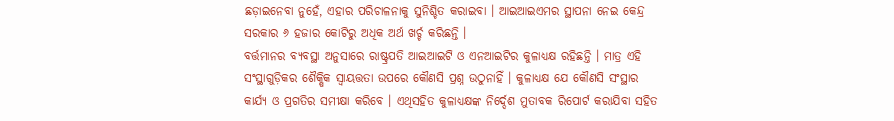ଛଡ଼ାଇନେବା ନୁହେଁ, ଏହାର ପରିଚାଳନାକୁ ସୁନିଶ୍ଚିତ କରାଇବା । ଆଇଆଇଏମର ସ୍ଥାପନା ନେଇ କେନ୍ଦ୍ର ସରକାର ୬ ହଜାର କୋଟିରୁ ଅଧିକ ଅର୍ଥ ଖର୍ଚ୍ଚ କରିଛନ୍ତି ।
ବର୍ତ୍ତମାନର ବ୍ୟବସ୍ଥା ଅନୁସାରେ ରାଷ୍ଟ୍ରପତି ଆଇଆଇଟି ଓ ଏନଆଇଟିର କୁଳାଧ୍ୟକ୍ଷ ରହିଛନ୍ତି । ମାତ୍ର ଏହି ସଂସ୍ଥାଗୁଡ଼ିକର ଶୈକ୍ଷିକ ସ୍ୱାୟତ୍ତତା ଉପରେ କୌଣସି ପ୍ରଶ୍ନ ଉଠୁନାହିଁ । କୁଳାଧ୍ୟକ୍ଷ ଯେ କୌଣସି ସଂସ୍ଥାର କାର୍ଯ୍ୟ ଓ ପ୍ରଗତିର ସମୀକ୍ଷା କରିବେ । ଏଥିସହିତ କୁଳାଧ୍ୟକ୍ଷଙ୍କ ନିର୍ଦ୍ଦେଶ ମୁତାବକ ରିପୋର୍ଟ କରାଯିବା ସହିତ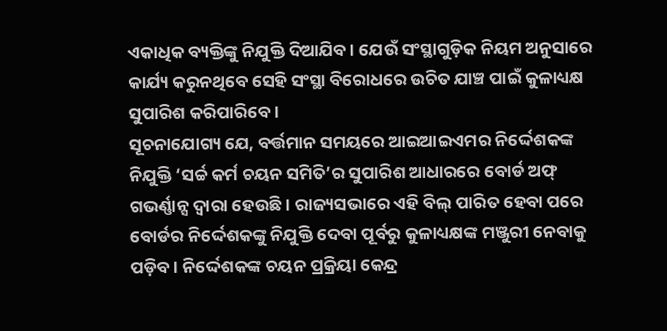ଏକାଧିକ ବ୍ୟକ୍ତିଙ୍କୁ ନିଯୁକ୍ତି ଦିଆଯିବ । ଯେଉଁ ସଂସ୍ଥାଗୁଡ଼ିକ ନିୟମ ଅନୁସାରେ କାର୍ଯ୍ୟ କରୁନଥିବେ ସେହି ସଂସ୍ଥା ବିରୋଧରେ ଉଚିତ ଯାଞ୍ଚ ପାଇଁ କୁଳାଧ୍ୟକ୍ଷ ସୁପାରିଶ କରିପାରିବେ ।
ସୂଚନାଯୋଗ୍ୟ ଯେ, ବର୍ତ୍ତମାନ ସମୟରେ ଆଇଆଇଏମର ନିର୍ଦ୍ଦେଶକଙ୍କ ନିଯୁକ୍ତି ‘ସର୍ଚ୍ଚ କର୍ମ ଚୟନ ସମିତି’ର ସୁପାରିଶ ଆଧାରରେ ବୋର୍ଡ ଅଫ୍ ଗଭର୍ଣ୍ଣାନ୍ସ ଦ୍ୱାରା ହେଉଛି । ରାଜ୍ୟସଭାରେ ଏହି ବିଲ୍ ପାରିତ ହେବା ପରେ ବୋର୍ଡର ନିର୍ଦ୍ଦେଶକଙ୍କୁ ନିଯୁକ୍ତି ଦେବା ପୂର୍ବରୁ କୁଳାଧ୍ୟକ୍ଷଙ୍କ ମଞ୍ଜୁରୀ ନେବାକୁ ପଡ଼ିବ । ନିର୍ଦ୍ଦେଶକଙ୍କ ଚୟନ ପ୍ରକ୍ରିୟା କେନ୍ଦ୍ର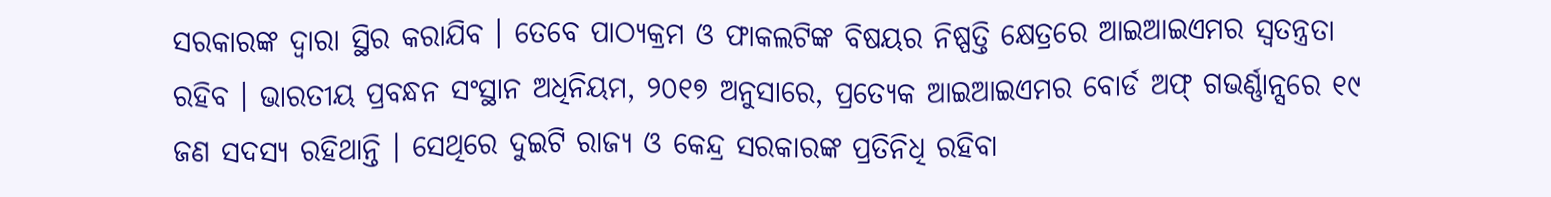ସରକାରଙ୍କ ଦ୍ୱାରା ସ୍ଥିର କରାଯିବ । ତେବେ ପାଠ୍ୟକ୍ରମ ଓ ଫାକଲଟିଙ୍କ ବିଷୟର ନିଷ୍ପତ୍ତି କ୍ଷେତ୍ରରେ ଆଇଆଇଏମର ସ୍ୱତନ୍ତ୍ରତା ରହିବ । ଭାରତୀୟ ପ୍ରବନ୍ଧନ ସଂସ୍ଥାନ ଅଧିନିୟମ, ୨୦୧୭ ଅନୁସାରେ, ପ୍ରତ୍ୟେକ ଆଇଆଇଏମର ବୋର୍ଡ ଅଫ୍ ଗଭର୍ଣ୍ଣାନ୍ସରେ ୧୯ ଜଣ ସଦସ୍ୟ ରହିଥାନ୍ତି । ସେଥିରେ ଦୁଇଟି ରାଜ୍ୟ ଓ କେନ୍ଦ୍ର ସରକାରଙ୍କ ପ୍ରତିନିଧି ରହିବା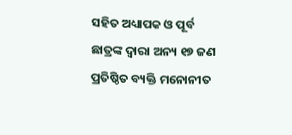ସହିତ ଅଧ୍ୟାପକ ଓ ପୂର୍ବ ଛାତ୍ରଙ୍କ ଦ୍ୱାରା ଅନ୍ୟ ୧୭ ଜଣ ପ୍ରତିଷ୍ଠିତ ବ୍ୟକ୍ତି ମନୋନୀତ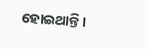ହୋଇଥାନ୍ତି ।